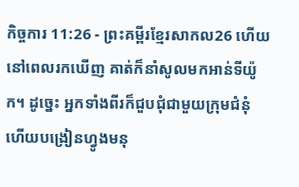កិច្ចការ 11:26 - ព្រះគម្ពីរខ្មែរសាកល26 ហើយនៅពេលរកឃើញ គាត់ក៏នាំសូលមកអាន់ទីយ៉ូក។ ដូច្នេះ អ្នកទាំងពីរក៏ជួបជុំជាមួយក្រុមជំនុំ ហើយបង្រៀនហ្វូងមនុ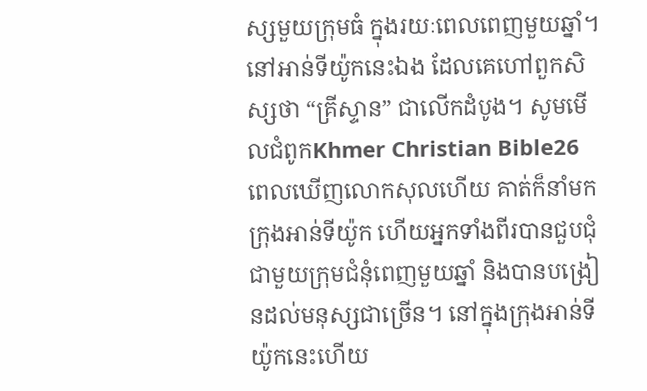ស្សមួយក្រុមធំ ក្នុងរយៈពេលពេញមួយឆ្នាំ។ នៅអាន់ទីយ៉ូកនេះឯង ដែលគេហៅពួកសិស្សថា “គ្រីស្ទាន” ជាលើកដំបូង។ សូមមើលជំពូកKhmer Christian Bible26 ពេលឃើញលោកសុលហើយ គាត់ក៏នាំមកក្រុងអាន់ទីយ៉ូក ហើយអ្នកទាំងពីរបានជួបជុំជាមួយក្រុមជំនុំពេញមួយឆ្នាំ និងបានបង្រៀនដល់មនុស្សជាច្រើន។ នៅក្នុងក្រុងអាន់ទីយ៉ូកនេះហើយ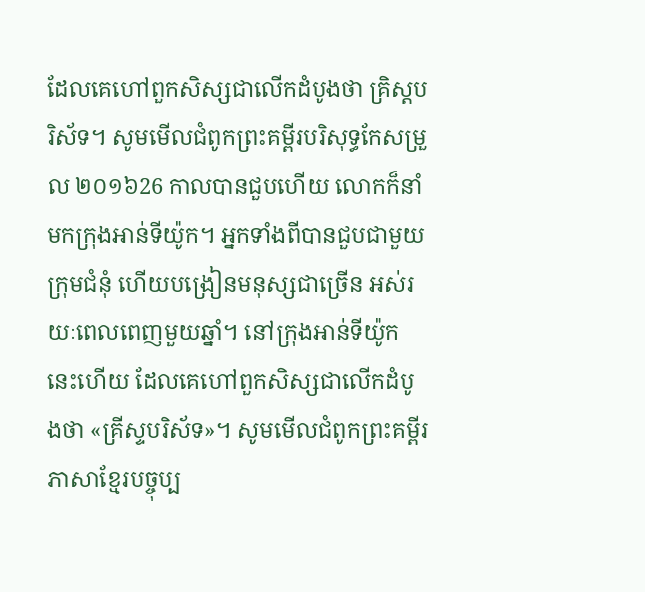ដែលគេហៅពួកសិស្សជាលើកដំបូងថា គ្រិស្ដបរិស័ទ។ សូមមើលជំពូកព្រះគម្ពីរបរិសុទ្ធកែសម្រួល ២០១៦26 កាលបានជួបហើយ លោកក៏នាំមកក្រុងអាន់ទីយ៉ូក។ អ្នកទាំងពីបានជួបជាមួយក្រុមជំនុំ ហើយបង្រៀនមនុស្សជាច្រើន អស់រយៈពេលពេញមួយឆ្នាំ។ នៅក្រុងអាន់ទីយ៉ូកនេះហើយ ដែលគេហៅពួកសិស្សជាលើកដំបូងថា «គ្រីស្ទបរិស័ទ»។ សូមមើលជំពូកព្រះគម្ពីរភាសាខ្មែរបច្ចុប្ប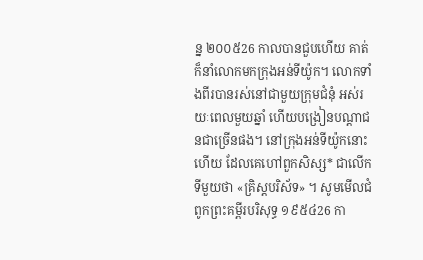ន្ន ២០០៥26 កាលបានជួបហើយ គាត់ក៏នាំលោកមកក្រុងអន់ទីយ៉ូក។ លោកទាំងពីរបានរស់នៅជាមួយក្រុមជំនុំ អស់រយៈពេលមួយឆ្នាំ ហើយបង្រៀនបណ្ដាជនជាច្រើនផង។ នៅក្រុងអន់ទីយ៉ូកនោះហើយ ដែលគេហៅពួកសិស្ស* ជាលើកទីមួយថា «គ្រិស្តបរិស័ទ» ។ សូមមើលជំពូកព្រះគម្ពីរបរិសុទ្ធ ១៩៥៤26 កា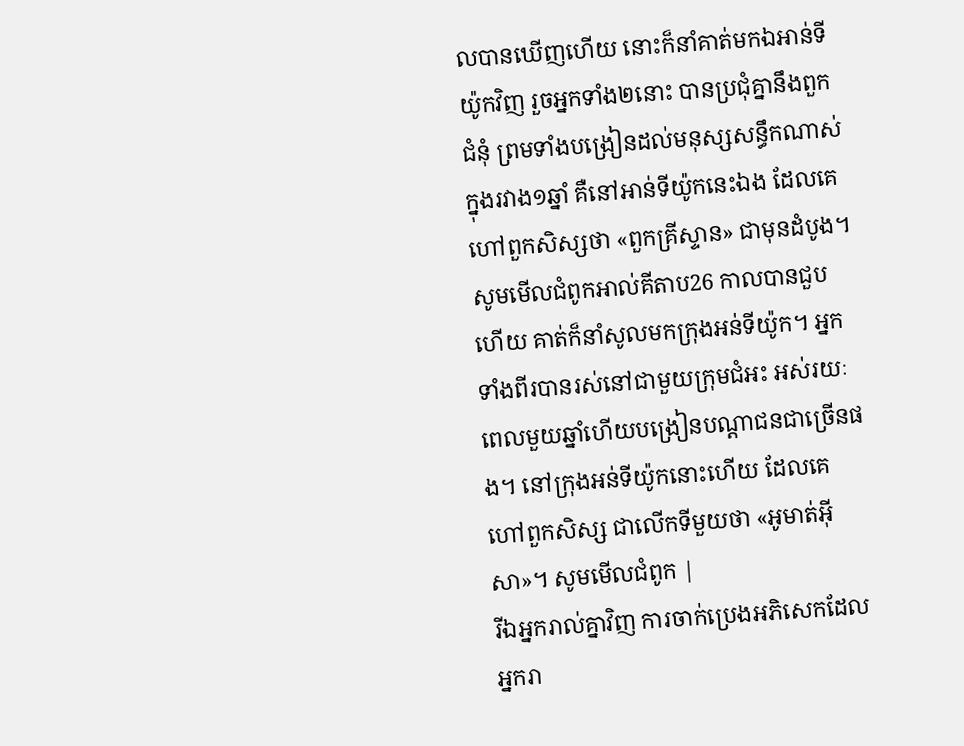លបានឃើញហើយ នោះក៏នាំគាត់មកឯអាន់ទីយ៉ូកវិញ រួចអ្នកទាំង២នោះ បានប្រជុំគ្នានឹងពួកជំនុំ ព្រមទាំងបង្រៀនដល់មនុស្សសន្ធឹកណាស់ ក្នុងរវាង១ឆ្នាំ គឺនៅអាន់ទីយ៉ូកនេះឯង ដែលគេហៅពួកសិស្សថា «ពួកគ្រីស្ទាន» ជាមុនដំបូង។ សូមមើលជំពូកអាល់គីតាប26 កាលបានជួបហើយ គាត់ក៏នាំសូលមកក្រុងអន់ទីយ៉ូក។ អ្នកទាំងពីរបានរស់នៅជាមួយក្រុមជំអះ អស់រយៈពេលមួយឆ្នាំហើយបង្រៀនបណ្ដាជនជាច្រើនផង។ នៅក្រុងអន់ទីយ៉ូកនោះហើយ ដែលគេហៅពួកសិស្ស ជាលើកទីមួយថា «អូមាត់អ៊ីសា»។ សូមមើលជំពូក |
រីឯអ្នករាល់គ្នាវិញ ការចាក់ប្រេងអភិសេកដែលអ្នករា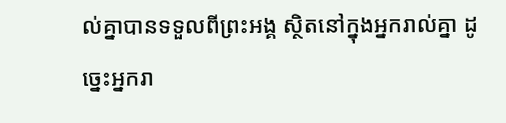ល់គ្នាបានទទួលពីព្រះអង្គ ស្ថិតនៅក្នុងអ្នករាល់គ្នា ដូច្នេះអ្នករា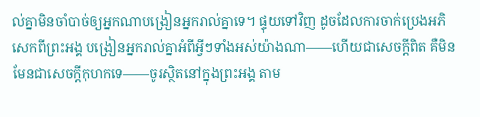ល់គ្នាមិនចាំបាច់ឲ្យអ្នកណាបង្រៀនអ្នករាល់គ្នាទេ។ ផ្ទុយទៅវិញ ដូចដែលការចាក់ប្រេងអភិសេកពីព្រះអង្គ បង្រៀនអ្នករាល់គ្នាអំពីអ្វីៗទាំងអស់យ៉ាងណា——ហើយជាសេចក្ដីពិត គឺមិនមែនជាសេចក្ដីកុហកទេ——ចូរស្ថិតនៅក្នុងព្រះអង្គ តាម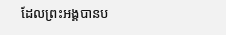ដែលព្រះអង្គបានប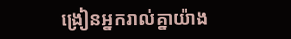ង្រៀនអ្នករាល់គ្នាយ៉ាង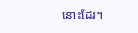នោះដែរ។